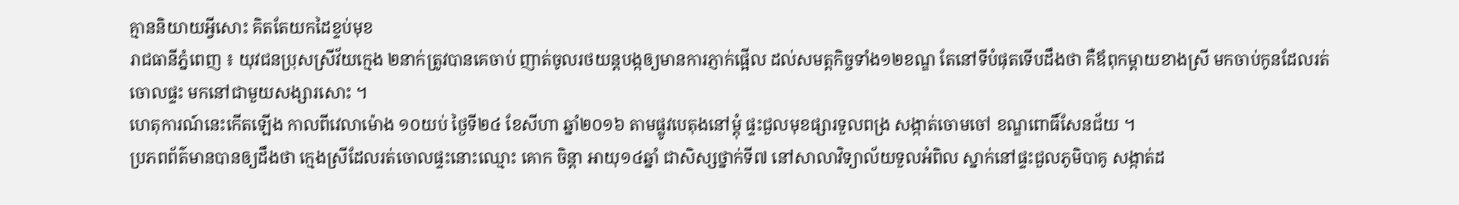គ្មាននិយាយអ្វីសោះ គិតតែយកដៃខ្ទប់មុខ
រាជធានីភ្នំពេញ ៖ យុវជនប្រុសស្រីវ័យក្មេង ២នាក់ត្រូវបានគេចាប់ ញាត់ចូលរថយន្តបង្កឲ្យមានការភ្ញាក់ផ្អើល ដល់សមត្តកិច្ចទាំង១២ខណ្ឌ តែនៅទីបំផុតទើបដឹងថា គឺឪពុកម្តាយខាងស្រី មកចាប់កូនដែលរត់ចោលផ្ទះ មកនៅជាមួយសង្សារសោះ ។
ហេតុការណ៍នេះកើតឡើង កាលពីវេលាម៉ោង ១០យប់ ថ្ងៃទី២៤ ខែសីហា ឆ្នាំ២០១៦ តាមផ្លូវបេតុងនៅម្តុំ ផ្ទះជួលមុខផ្សារទួលពង្រ សង្កាត់ចោមចៅ ខណ្ឌពោធិ៍សែនជ័យ ។
ប្រភពព័ត៌មានបានឲ្យដឹងថា ក្មេងស្រីដែលរត់ចោលផ្ទះនោះឈ្មោះ គោក ចិន្ដា អាយុ១៤ឆ្នាំ ជាសិស្សថ្នាក់ទី៧ នៅសាលាវិទ្យាល័យទួលអំពិល ស្នាក់នៅផ្ទះជួលភូមិបាគូ សង្កាត់ដ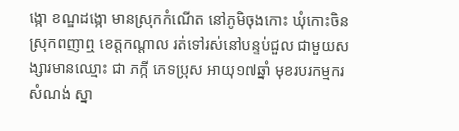ង្កោ ខណ្ឌដង្កោ មានស្រុកកំណើត នៅភូមិចុងកោះ ឃុំកោះចិន ស្រុកពញាឮ ខេត្តកណ្ដាល រត់ទៅរស់នៅបន្ទប់ជួល ជាមួយសង្សារមានឈ្មោះ ជា ភក្កី ភេទប្រុស អាយុ១៧ឆ្នាំ មុខរបរកម្មករសំណង់ ស្នា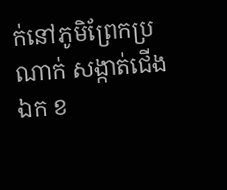ក់នៅភូមិព្រែកប្រណាក់ សង្កាត់ជើងឯក ខ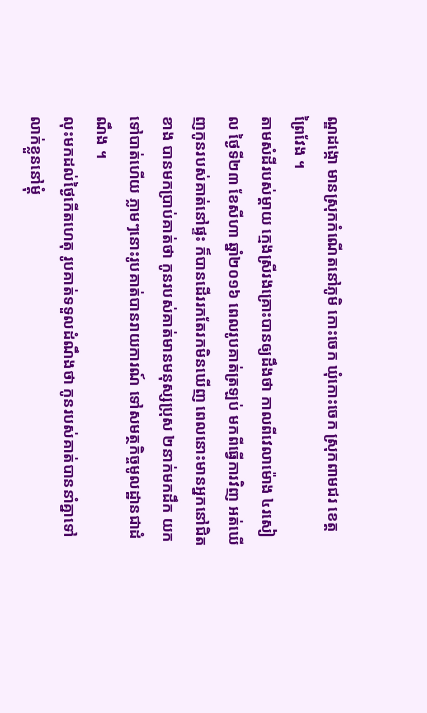ណ្ឌដង្កោ មានស្រុកកំណើតនៅភូមិ កោះចេក ឃុំកោះចេក ស្រុកពាមជរ ខេត្តព្រៃវែង ។
តាមសំដីរបស់ម្ដាយ ក្មេងស្រីរងគ្រោះបានឲ្យដឹងថា កាលពីវេលាម៉ោង ៤រសៀល ថ្ងៃទី២៣ ខែសីហា ឆ្នាំ២០១៦ ពេលរូបគាត់ត្រឡប់ មកពីធ្វើការវិញ អត់ឃើញកូនរបស់គាត់នៅផ្ទះ ក៏បានដើររកតែរកមិនឃើញ ពេលនោះមានអ្នកនៅជិតខាង បានមកប្រាប់គាត់ថា កូនរបស់គាត់មានមនុស្សប្រុស ២នាក់មកដឹក យកទៅបាត់ហើយ ភ្លាមៗនោះរូបគាត់បានរាយការណ៍ ទៅសមត្ថកិច្ចមូលដ្ឋានជាដំណឹង ។
លុះមកដល់ថ្ងៃកើតហេតុ រូបគាត់ទទួលដំណឹងថា កូនរបស់គាត់បាននាំគ្នាទៅលាក់ខ្លួននៅម្ដុំ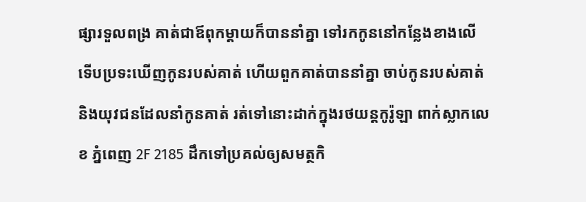ផ្សារទួលពង្រ គាត់ជាឪពុកម្ដាយក៏បាននាំគ្នា ទៅរកកូននៅកន្លែងខាងលើទើបប្រទះឃើញកូនរបស់គាត់ ហើយពួកគាត់បាននាំគ្នា ចាប់កូនរបស់គាត់ និងយុវជនដែលនាំកូនគាត់ រត់ទៅនោះដាក់ក្នុងរថយន្តកូរ៉ូឡា ពាក់ស្លាកលេខ ភ្នំពេញ 2F 2185 ដឹកទៅប្រគល់ឲ្យសមត្ថកិ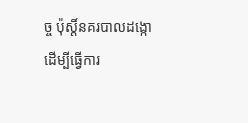ច្ច ប៉ុស្តិ៍នគរបាលដង្កោ ដើម្បីធ្វើការ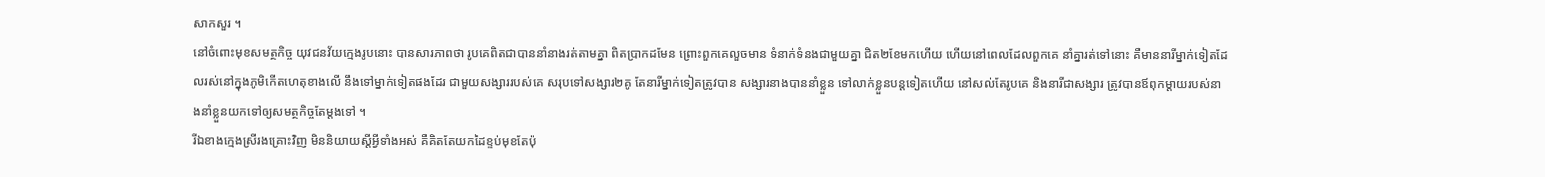សាកសួរ ។
នៅចំពោះមុខសមត្ថកិច្ច យុវជនវ័យក្មេងរូបនោះ បានសារភាពថា រូបគេពិតជាបាននាំនាងរត់តាមគ្នា ពិតប្រាកដមែន ព្រោះពួកគេលួចមាន ទំនាក់ទំនងជាមួយគ្នា ជិត២ខែមកហើយ ហើយនៅពេលដែលពួកគេ នាំគ្នារត់ទៅនោះ គឺមាននារីម្នាក់ទៀតដែលរស់នៅក្នុងភូមិកើតហេតុខាងលើ នឹងទៅម្នាក់ទៀតផងដែរ ជាមួយសង្សាររបស់គេ សរុបទៅសង្សារ២គូ តែនារីម្នាក់ទៀតត្រូវបាន សង្សារនាងបាននាំខ្លួន ទៅលាក់ខ្លួនបន្តទៀតហើយ នៅសល់តែរូបគេ និងនារីជាសង្សារ ត្រូវបានឪពុកម្ដាយរបស់នាងនាំខ្លួនយកទៅឲ្យសមត្ថកិច្ចតែម្ដងទៅ ។
រីឯខាងក្មេងស្រីរងគ្រោះវិញ មិននិយាយស្តីអ្វីទាំងអស់ គឺគិតតែយកដៃខ្ទប់មុខតែប៉ុ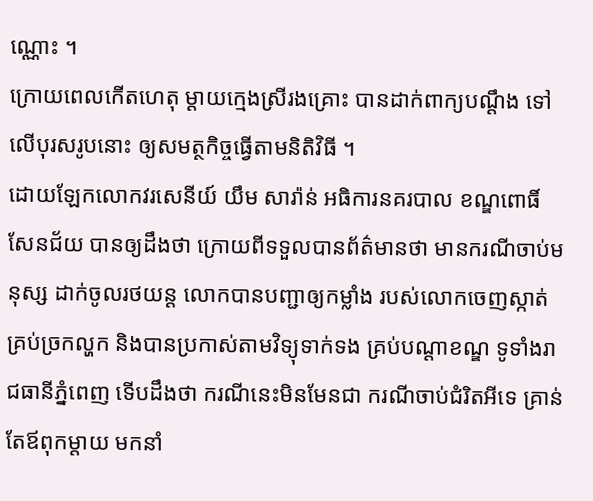ណ្ណោះ ។
ក្រោយពេលកើតហេតុ ម្ដាយក្មេងស្រីរងគ្រោះ បានដាក់ពាក្យបណ្ដឹង ទៅលើបុរសរូបនោះ ឲ្យសមត្ថកិច្ចធ្វើតាមនិតិវិធី ។
ដោយឡែកលោកវរសេនីយ៍ យឹម សារ៉ាន់ អធិការនគរបាល ខណ្ឌពោធិ៍សែនជ័យ បានឲ្យដឹងថា ក្រោយពីទទួលបានព័ត៌មានថា មានករណីចាប់មនុស្ស ដាក់ចូលរថយន្ត លោកបានបញ្ជាឲ្យកម្លាំង របស់លោកចេញស្កាត់គ្រប់ច្រកល្ហក និងបានប្រកាស់តាមវិទ្យុទាក់ទង គ្រប់បណ្តាខណ្ឌ ទូទាំងរាជធានីភ្នំពេញ ទើបដឹងថា ករណីនេះមិនមែនជា ករណីចាប់ជំរិតអីទេ គ្រាន់តែឪពុកម្តាយ មកនាំ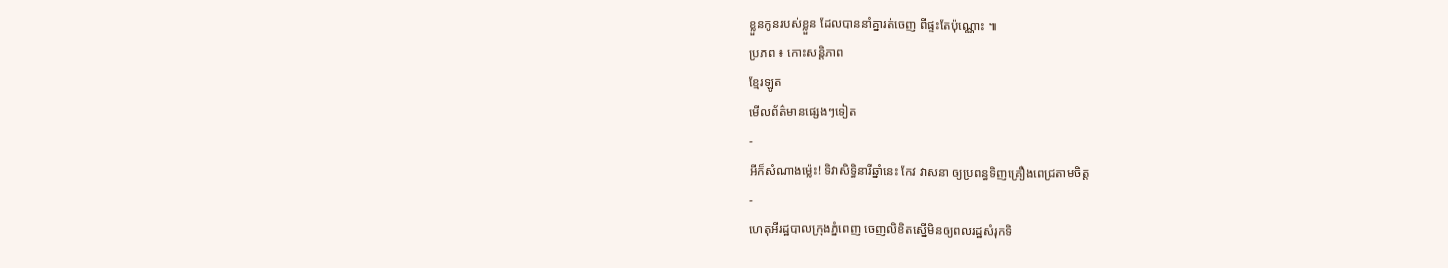ខ្លួនកូនរបស់ខ្លួន ដែលបាននាំគ្នារត់ចេញ ពីផ្ទះតែប៉ុណ្ណោះ ៕
ប្រភព ៖ កោះសន្តិភាព
ខ្មែរឡូត
មើលព័ត៌មានផ្សេងៗទៀត
-
អីក៏សំណាងម្ល៉េះ! ទិវាសិទ្ធិនារីឆ្នាំនេះ កែវ វាសនា ឲ្យប្រពន្ធទិញគ្រឿងពេជ្រតាមចិត្ត
-
ហេតុអីរដ្ឋបាលក្រុងភ្នំពេញ ចេញលិខិតស្នើមិនឲ្យពលរដ្ឋសំរុកទិ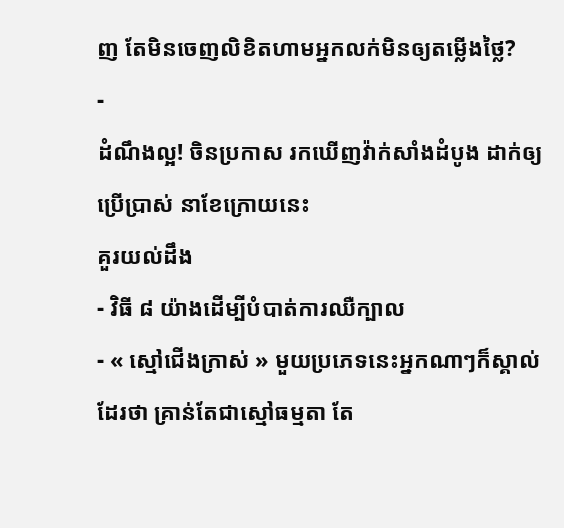ញ តែមិនចេញលិខិតហាមអ្នកលក់មិនឲ្យតម្លើងថ្លៃ?
-
ដំណឹងល្អ! ចិនប្រកាស រកឃើញវ៉ាក់សាំងដំបូង ដាក់ឲ្យប្រើប្រាស់ នាខែក្រោយនេះ
គួរយល់ដឹង
- វិធី ៨ យ៉ាងដើម្បីបំបាត់ការឈឺក្បាល
- « ស្មៅជើងក្រាស់ » មួយប្រភេទនេះអ្នកណាៗក៏ស្គាល់ដែរថា គ្រាន់តែជាស្មៅធម្មតា តែ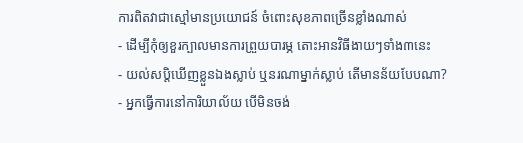ការពិតវាជាស្មៅមានប្រយោជន៍ ចំពោះសុខភាពច្រើនខ្លាំងណាស់
- ដើម្បីកុំឲ្យខួរក្បាលមានការព្រួយបារម្ភ តោះអានវិធីងាយៗទាំង៣នេះ
- យល់សប្តិឃើញខ្លួនឯងស្លាប់ ឬនរណាម្នាក់ស្លាប់ តើមានន័យបែបណា?
- អ្នកធ្វើការនៅការិយាល័យ បើមិនចង់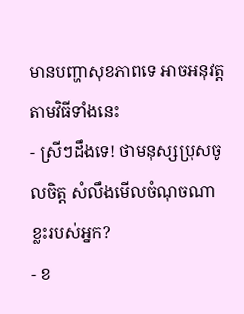មានបញ្ហាសុខភាពទេ អាចអនុវត្តតាមវិធីទាំងនេះ
- ស្រីៗដឹងទេ! ថាមនុស្សប្រុសចូលចិត្ត សំលឹងមើលចំណុចណាខ្លះរបស់អ្នក?
- ខ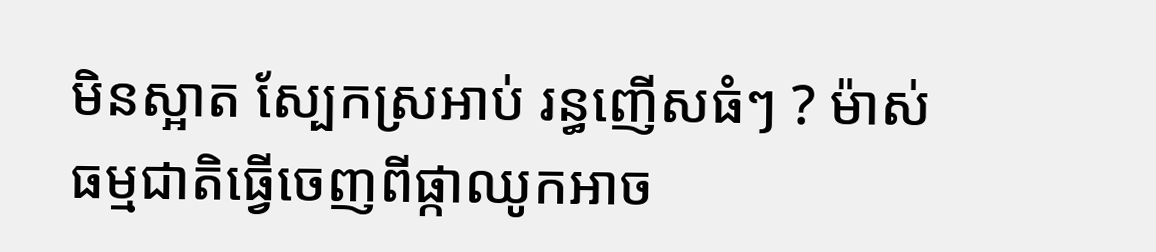មិនស្អាត ស្បែកស្រអាប់ រន្ធញើសធំៗ ? ម៉ាស់ធម្មជាតិធ្វើចេញពីផ្កាឈូកអាច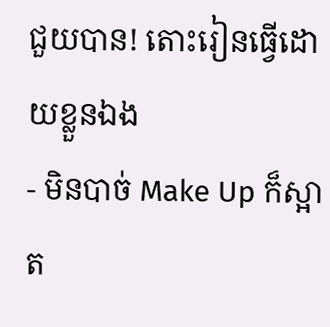ជួយបាន! តោះរៀនធ្វើដោយខ្លួនឯង
- មិនបាច់ Make Up ក៏ស្អាត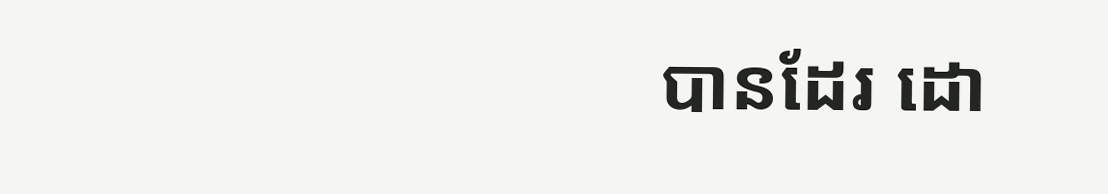បានដែរ ដោ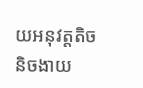យអនុវត្តតិចនិចងាយ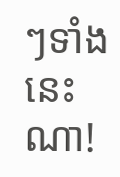ៗទាំងនេះណា!